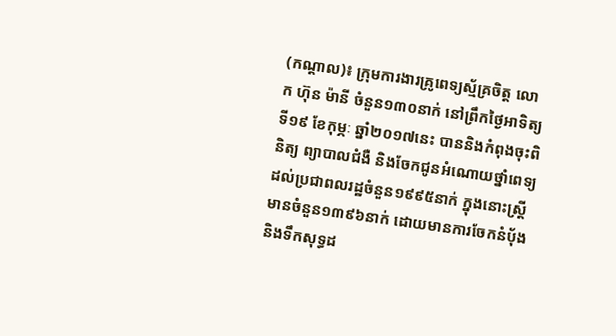(កណ្តាល)៖ ក្រុមការងារគ្រូពេទ្យស្ម័គ្រចិត្ត លោក ហ៊ុន ម៉ានី ចំនួន១៣០នាក់ នៅព្រឹកថ្ងៃអាទិត្យ ទី១៩ ខែកុម្ភៈ ឆ្នាំ២០១៧នេះ បាននិងកំពុងចុះពិនិត្យ ព្យាបាលជំងឺ និងចែកជូនអំណោយថ្នាំពេទ្យ ដល់ប្រជាពលរដ្ឋចំនួន១៩៩៥នាក់ ក្នុងនោះស្រ្ដីមានចំនួន១៣៩៦នាក់ ដោយមានការចែកនំបុ័ង និងទឹកសុទ្ធដ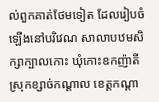ល់ពួកគាត់ថែមទៀត ដែលរៀបចំឡើងនៅបរិវេណ សាលាបឋមសិក្សាក្បាលកោះ ឃុំកោះឧកញ៉ាតី ស្រុកខ្សាច់កណ្ដាល ខេត្តកណ្ដា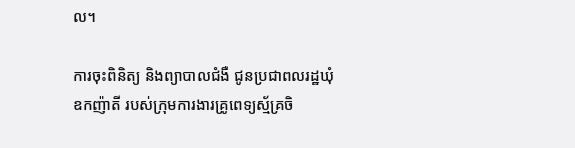ល។

ការចុះពិនិត្យ និងព្យាបាលជំងឺ ជូនប្រជាពលរដ្ឋឃុំឧកញ៉ាតី របស់ក្រុមការងារគ្រូពេទ្យស្ម័គ្រចិ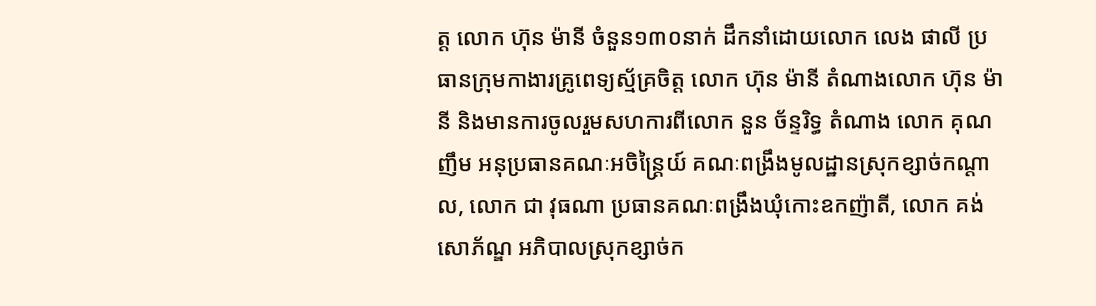ត្ត លោក ហ៊ុន ម៉ានី ចំនួន១៣០នាក់ ដឹកនាំដោយលោក លេង ផាលី ប្រធានក្រុមកាងារគ្រូពេទ្យស្ម័គ្រចិត្ត លោក ហ៊ុន ម៉ានី តំណាងលោក ហ៊ុន ម៉ានី និងមានការចូលរួមសហការពីលោក នួន ច័ន្ទរិទ្ធ តំណាង លោក គុណ ញឹម អនុប្រធានគណៈអចិន្ដ្រៃយ៍ គណៈពង្រឹងមូលដ្ឋានស្រុកខ្សាច់កណ្ដាល, លោក ជា វុធណា ប្រធានគណៈពង្រឹងឃុំកោះឧកញ៉ាតី, លោក គង់ សោភ័ណ្ឌ អភិបាលស្រុកខ្សាច់ក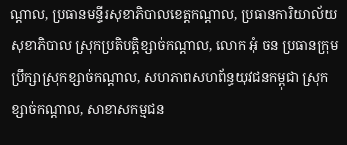ណ្ដាល, ប្រធានមន្ទីរសុខាភិបាលខេត្តកណ្ដាល, ប្រធានការិយាល័យសុខាភិបាល ស្រុកប្រតិបត្តិខ្សាច់កណ្ដាល, លោក អុំ ចន ប្រធានក្រុមប្រឹក្សាស្រុកខ្សាច់កណ្ដាល, សហភាពសហព័ន្ធយុវជនកម្ពុជា ស្រុកខ្សាច់កណ្ដាល, សាខាសកម្មជន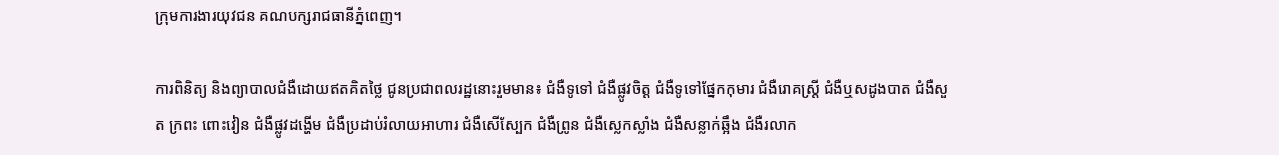ក្រុមការងារយុវជន គណបក្សរាជធានីភ្នំពេញ។

ការពិនិត្យ និងព្យាបាលជំងឺដោយឥតគិតថ្លៃ ជូនប្រជាពលរដ្ឋនោះរួមមាន៖ ជំងឺទូទៅ ជំងឺផ្លូវចិត្ត ជំងឺទូទៅផ្នែកកុមារ ជំងឺរោគស្ត្រី ជំងឺឬសដូងបាត ជំងឺសួត ក្រពះ ពោះវៀន ជំងឺផ្លូវដង្ហើម ជំងឺប្រដាប់រំលាយអាហារ ជំងឺសើស្បែក ជំងឺព្រូន ជំងឺស្លេកស្លាំង ជំងឺសន្លាក់ឆ្អឹង ជំងឺរលាក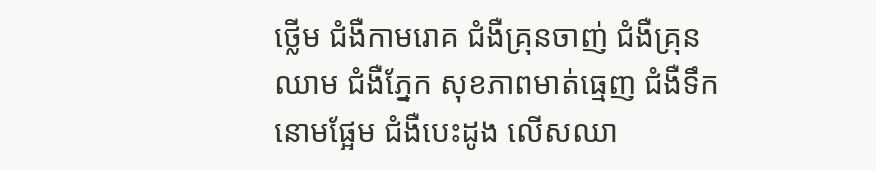ថ្លើម ជំងឺកាមរោគ ជំងឺគ្រុនចាញ់ ជំងឺគ្រុនឈាម ជំងឺភ្នែក សុខភាពមាត់ធ្មេញ ជំងឺទឹកនោមផ្អែម ជំងឺបេះដូង លើសឈា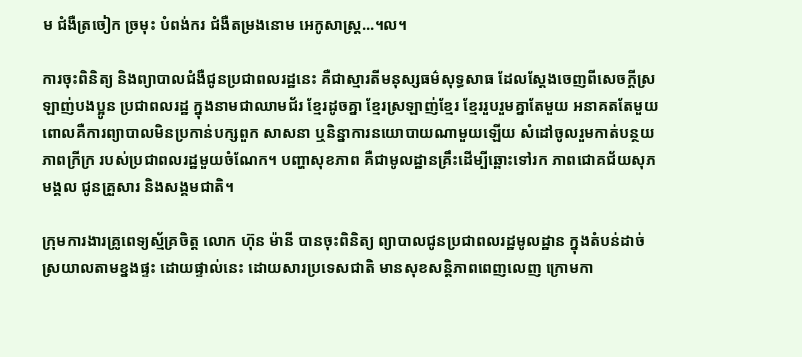ម ជំងឺត្រចៀក ច្រមុះ បំពង់ករ ជំងឺតម្រងនោម អេកូសាស្ត្រ...។ល។

ការចុះពិនិត្យ និងព្យាបាលជំងឺជូនប្រជាពលរដ្ឋនេះ គឺជាស្មារតីមនុស្សធម៌សុទ្ធសាធ ដែលស្តែងចេញពីសេចក្តីស្រឡាញ់បងប្អូន ប្រជាពលរដ្ឋ ក្នុងនាមជាឈាមជ័រ ខ្មែរដូចគ្នា ខ្មែរស្រឡាញ់ខ្មែរ ខ្មែររួបរួមគ្នាតែមួយ អនាគតតែមួយ ពោលគឺការព្យាបាលមិនប្រកាន់បក្សពួក សាសនា ឬនិន្នាការនយោបាយណាមួយឡើយ សំដៅចូលរួមកាត់បន្ថយភាពក្រីក្រ របស់ប្រជាពលរដ្ឋមួយចំណែក។ បញ្ហាសុខភាព គឺជាមូលដ្ឋានគ្រឹះដើម្បីឆ្ពោះទៅរក ភាពជោគជ័យសុភមង្គល ជូនគ្រួសារ និងសង្គមជាតិ។

ក្រុមការងារគ្រូពេទ្យស្ម័គ្រចិត្ត លោក ហ៊ុន ម៉ានី បានចុះពិនិត្យ ព្យាបាលជូនប្រជាពលរដ្ឋមូលដ្ឋាន ក្នុងតំបន់ដាច់ស្រយាលតាមខ្នងផ្ទះ ដោយផ្ទាល់នេះ ដោយសារប្រទេសជាតិ មានសុខសន្តិភាពពេញលេញ ក្រោមកា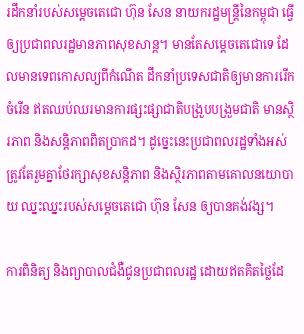រដឹកនាំរបស់សម្តេចតេជោ ហ៊ុន សែន នាយករដ្ឋមន្ត្រីនៃកម្ពុជា ធ្វើឲ្យប្រជាពលរដ្ឋមានភាពសុខសាន្ត។ មានតែសម្តេចតេជោទេ ដែលមានទេពកោសល្យពីកំណើត ដឹកនាំប្រទេសជាតិឲ្យមានការរើកចំរើន ឥតឈប់ឈរមានការផ្សះផ្សាជាតិបង្រួបបង្រួមជាតិ មានស្ថិរភាព និងសន្តិភាពពិតប្រាកដ។ ដូច្នេះនេះប្រជាពលរដ្ឋទាំងអស់ ត្រូវតែរួមគ្នាថែរក្សាសុខសន្តិភាព និងស្ថិរភាពតាមគោលនយោបាយ ឈ្នះឈ្នះរបស់សម្តេចតេជោ ហ៊ុន សែន ឲ្យបានគង់វង្ស។

ការពិនិត្យ និងព្យាបាលជំងឺជូនប្រជាពលរដ្ឋ ដោយឥតគិតថ្លៃដែ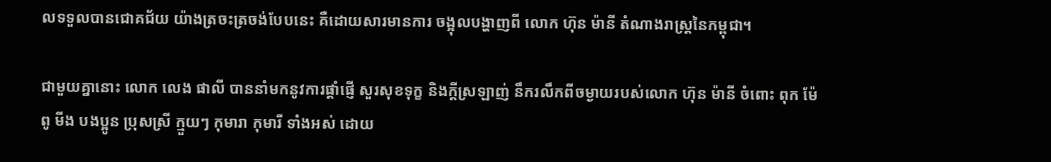លទទួលបានជោគជ័យ យ៉ាងត្រចះត្រចង់បែបនេះ គឺដោយសារមានការ ចង្អុលបង្ហាញពី លោក ហ៊ុន ម៉ានី តំណាងរាស្ត្រនៃកម្ពុជា។

ជាមួយគ្នានោះ លោក លេង ផាលី បាននាំមកនូវការផ្តាំផ្ញើ សួរសុខទុក្ខ និងក្តីស្រឡាញ់ នឹករលឹកពីចម្ងាយរបស់លោក ហ៊ុន ម៉ានី ចំពោះ ពុក ម៉ែ ពូ មីង បងប្អូន ប្រុសស្រី ក្មួយៗ កុមារា កុមារី ទាំងអស់ ដោយ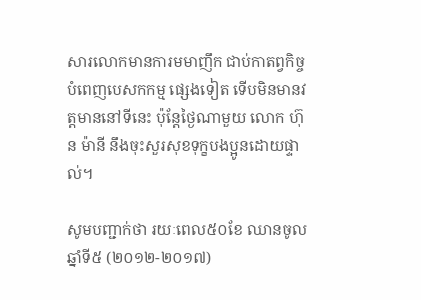សារលោកមានការមមាញឹក ជាប់កាតព្វកិច្ចបំពេញបេសកកម្ម ផ្សេងទៀត ទើបមិនមានវត្តមាននៅទីនេះ ប៉ុន្តែថ្ងៃណាមួយ លោក ហ៊ុន ម៉ានី នឹងចុះសួរសុខទុក្ខបងប្អូនដោយផ្ទាល់។

សូមបញ្ជាក់ថា រយៈពេល៥០ខែ ឈានចូលឆ្នាំទី៥ (២០១២-២០១៧)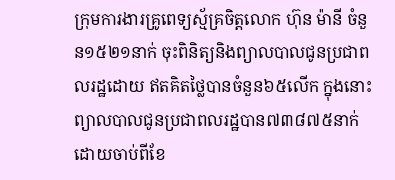ក្រុមការងារគ្រូពេទ្យស្ម័គ្រចិត្តលោក ហ៊ុន ម៉ានី ចំនួន១៥២១នាក់ ចុះពិនិត្យនិងព្យាលបាលជូនប្រជាពលរដ្ឋដោយ ឥតគិតថ្លៃបានចំនួន៦៥លើក ក្នុងនោះព្យាលបាលជូនប្រជាពលរដ្ឋបាន៧៣៨៧៥នាក់ ដោយចាប់ពីខែ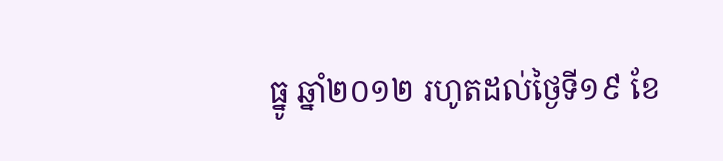ធ្នូ ឆ្នាំ២០១២ រហូតដល់ថ្ងៃទី១៩ ខែ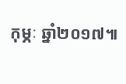កុម្ភៈ ឆ្នាំ២០១៧៕